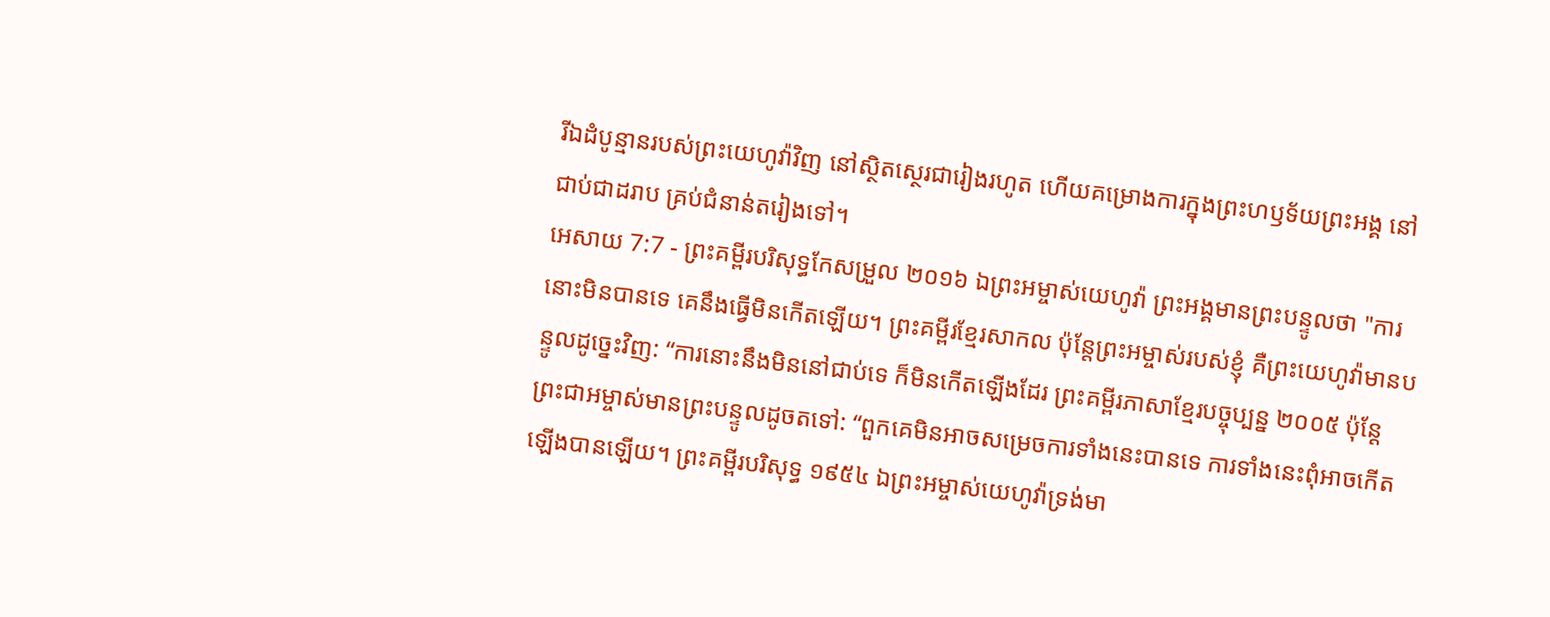រីឯដំបូន្មានរបស់ព្រះយេហូវ៉ាវិញ នៅស្ថិតស្ថេរជារៀងរហូត ហើយគម្រោងការក្នុងព្រះហឫទ័យព្រះអង្គ នៅជាប់ជាដរាប គ្រប់ជំនាន់តរៀងទៅ។
អេសាយ 7:7 - ព្រះគម្ពីរបរិសុទ្ធកែសម្រួល ២០១៦ ឯព្រះអម្ចាស់យេហូវ៉ា ព្រះអង្គមានព្រះបន្ទូលថា "ការនោះមិនបានទេ គេនឹងធ្វើមិនកើតឡើយ។ ព្រះគម្ពីរខ្មែរសាកល ប៉ុន្តែព្រះអម្ចាស់របស់ខ្ញុំ គឺព្រះយេហូវ៉ាមានបន្ទូលដូច្នេះវិញ: “ការនោះនឹងមិននៅជាប់ទេ ក៏មិនកើតឡើងដែរ ព្រះគម្ពីរភាសាខ្មែរបច្ចុប្បន្ន ២០០៥ ប៉ុន្តែ ព្រះជាអម្ចាស់មានព្រះបន្ទូលដូចតទៅ: “ពួកគេមិនអាចសម្រេចការទាំងនេះបានទេ ការទាំងនេះពុំអាចកើតឡើងបានឡើយ។ ព្រះគម្ពីរបរិសុទ្ធ ១៩៥៤ ឯព្រះអម្ចាស់យេហូវ៉ាទ្រង់មា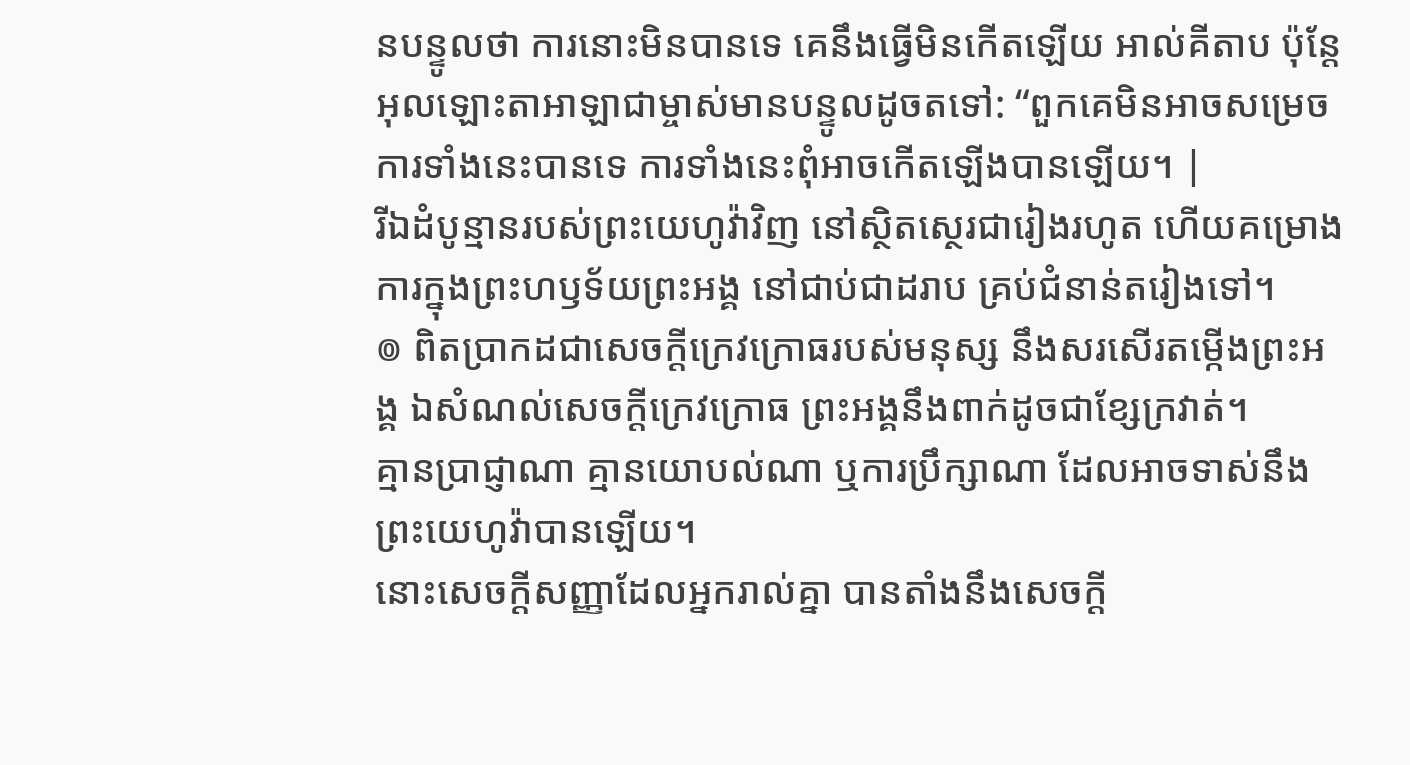នបន្ទូលថា ការនោះមិនបានទេ គេនឹងធ្វើមិនកើតឡើយ អាល់គីតាប ប៉ុន្តែ អុលឡោះតាអាឡាជាម្ចាស់មានបន្ទូលដូចតទៅ: “ពួកគេមិនអាចសម្រេចការទាំងនេះបានទេ ការទាំងនេះពុំអាចកើតឡើងបានឡើយ។ |
រីឯដំបូន្មានរបស់ព្រះយេហូវ៉ាវិញ នៅស្ថិតស្ថេរជារៀងរហូត ហើយគម្រោងការក្នុងព្រះហឫទ័យព្រះអង្គ នៅជាប់ជាដរាប គ្រប់ជំនាន់តរៀងទៅ។
៙ ពិតប្រាកដជាសេចក្ដីក្រេវក្រោធរបស់មនុស្ស នឹងសរសើរតម្កើងព្រះអង្គ ឯសំណល់សេចក្ដីក្រេវក្រោធ ព្រះអង្គនឹងពាក់ដូចជាខ្សែក្រវាត់។
គ្មានប្រាជ្ញាណា គ្មានយោបល់ណា ឬការប្រឹក្សាណា ដែលអាចទាស់នឹងព្រះយេហូវ៉ាបានឡើយ។
នោះសេចក្ដីសញ្ញាដែលអ្នករាល់គ្នា បានតាំងនឹងសេចក្ដី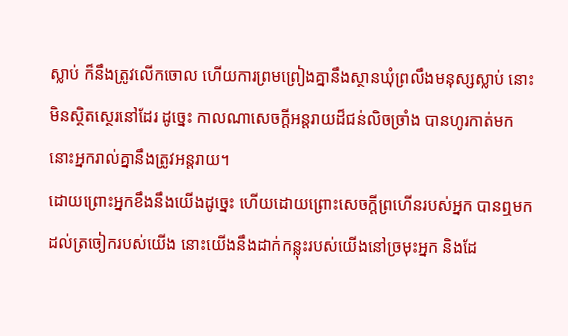ស្លាប់ ក៏នឹងត្រូវលើកចោល ហើយការព្រមព្រៀងគ្នានឹងស្ថានឃុំព្រលឹងមនុស្សស្លាប់ នោះមិនស្ថិតស្ថេរនៅដែរ ដូច្នេះ កាលណាសេចក្ដីអន្តរាយដ៏ជន់លិចច្រាំង បានហូរកាត់មក នោះអ្នករាល់គ្នានឹងត្រូវអន្តរាយ។
ដោយព្រោះអ្នកខឹងនឹងយើងដូច្នេះ ហើយដោយព្រោះសេចក្ដីព្រហើនរបស់អ្នក បានឮមកដល់ត្រចៀករបស់យើង នោះយើងនឹងដាក់កន្លុះរបស់យើងនៅច្រមុះអ្នក និងដែ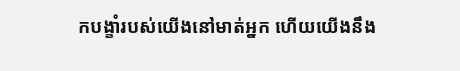កបង្ខាំរបស់យើងនៅមាត់អ្នក ហើយយើងនឹង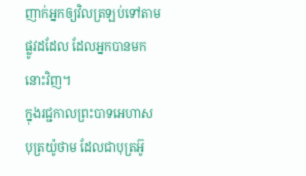ញាក់អ្នកឲ្យវិលត្រឡប់ទៅតាមផ្លូវដដែល ដែលអ្នកបានមកនោះវិញ។
ក្នុងរជ្ជកាលព្រះបាទអេហាស បុត្រយ៉ូថាម ដែលជាបុត្រអ៊ូ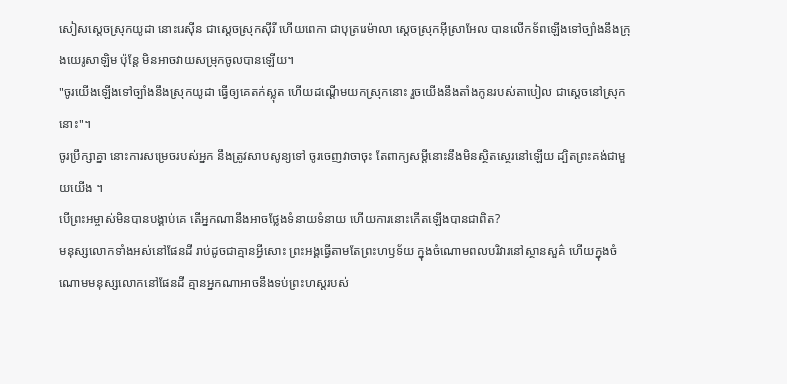សៀសស្តេចស្រុកយូដា នោះរេស៊ីន ជាស្តេចស្រុកស៊ីរី ហើយពេកា ជាបុត្ររេម៉ាលា ស្តេចស្រុកអ៊ីស្រាអែល បានលើកទ័ពឡើងទៅច្បាំងនឹងក្រុងយេរូសាឡិម ប៉ុន្តែ មិនអាចវាយសម្រុកចូលបានឡើយ។
"ចូរយើងឡើងទៅច្បាំងនឹងស្រុកយូដា ធ្វើឲ្យគេតក់ស្លុត ហើយដណ្ដើមយកស្រុកនោះ រួចយើងនឹងតាំងកូនរបស់តាបៀល ជាស្តេចនៅស្រុកនោះ"។
ចូរប្រឹក្សាគ្នា នោះការសម្រេចរបស់អ្នក នឹងត្រូវសាបសូន្យទៅ ចូរចេញវាចាចុះ តែពាក្យសម្ដីនោះនឹងមិនស្ថិតស្ថេរនៅឡើយ ដ្បិតព្រះគង់ជាមួយយើង ។
បើព្រះអម្ចាស់មិនបានបង្គាប់គេ តើអ្នកណានឹងអាចថ្លែងទំនាយទំនាយ ហើយការនោះកើតឡើងបានជាពិត?
មនុស្សលោកទាំងអស់នៅផែនដី រាប់ដូចជាគ្មានអ្វីសោះ ព្រះអង្គធ្វើតាមតែព្រះហឫទ័យ ក្នុងចំណោមពលបរិវារនៅស្ថានសួគ៌ ហើយក្នុងចំណោមមនុស្សលោកនៅផែនដី គ្មានអ្នកណាអាចនឹងទប់ព្រះហស្តរបស់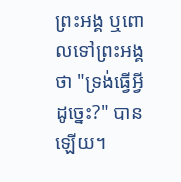ព្រះអង្គ ឬពោលទៅព្រះអង្គថា "ទ្រង់ធ្វើអ្វីដូច្នេះ?" បានឡើយ។